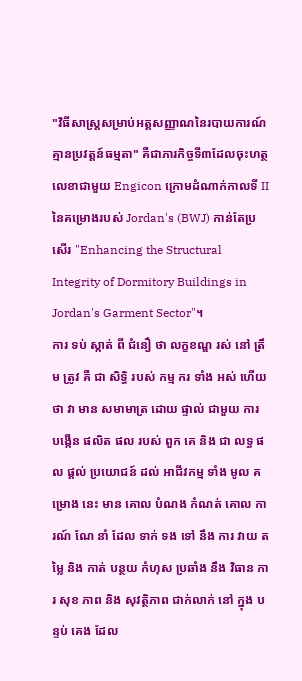"វិធីសាស្រ្តសម្រាប់អត្តសញ្ញាណនៃរបាយការណ៍គ្មានប្រវត្តន៍ធម្មតា" គឺជាភារកិច្ចទី៣ដែលចុះហត្ថលេខាជាមួយ Engicon ក្រោមដំណាក់កាលទី II នៃគម្រោងរបស់ Jordan's (BWJ) កាន់តែប្រសើរ "Enhancing the Structural Integrity of Dormitory Buildings in Jordan's Garment Sector"។
ការ ទប់ ស្កាត់ ពី ជំនឿ ថា លក្ខខណ្ឌ រស់ នៅ ត្រឹម ត្រូវ គឺ ជា សិទ្ធិ របស់ កម្ម ករ ទាំង អស់ ហើយ ថា វា មាន សមាមាត្រ ដោយ ផ្ទាល់ ជាមួយ ការ បង្កើន ផលិត ផល របស់ ពួក គេ និង ជា លទ្ធ ផល ផ្តល់ ប្រយោជន៍ ដល់ អាជីវកម្ម ទាំង មូល គម្រោង នេះ មាន គោល បំណង កំណត់ គោល ការណ៍ ណែ នាំ ដែល ទាក់ ទង ទៅ នឹង ការ វាយ តម្លៃ និង កាត់ បន្ថយ កំហុស ប្រឆាំង នឹង វិធាន ការ សុខ ភាព និង សុវត្ថិភាព ជាក់លាក់ នៅ ក្នុង បន្ទប់ គេង ដែល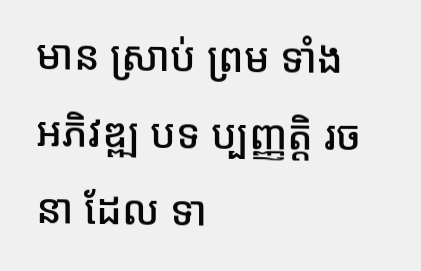មាន ស្រាប់ ព្រម ទាំង អភិវឌ្ឍ បទ ប្បញ្ញត្តិ រចនា ដែល ទា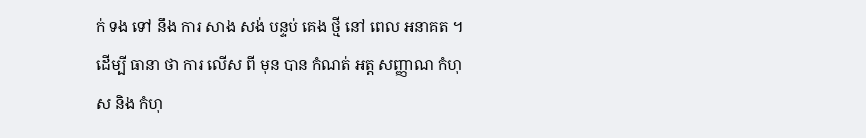ក់ ទង ទៅ នឹង ការ សាង សង់ បន្ទប់ គេង ថ្មី នៅ ពេល អនាគត ។ ដើម្បី ធានា ថា ការ លើស ពី មុន បាន កំណត់ អត្ត សញ្ញាណ កំហុស និង កំហុ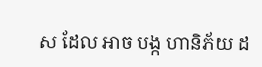ស ដែល អាច បង្ក ហានិភ័យ ដ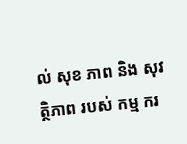ល់ សុខ ភាព និង សុវត្ថិភាព របស់ កម្ម ករ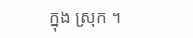ក្នុង ស្រុក ។